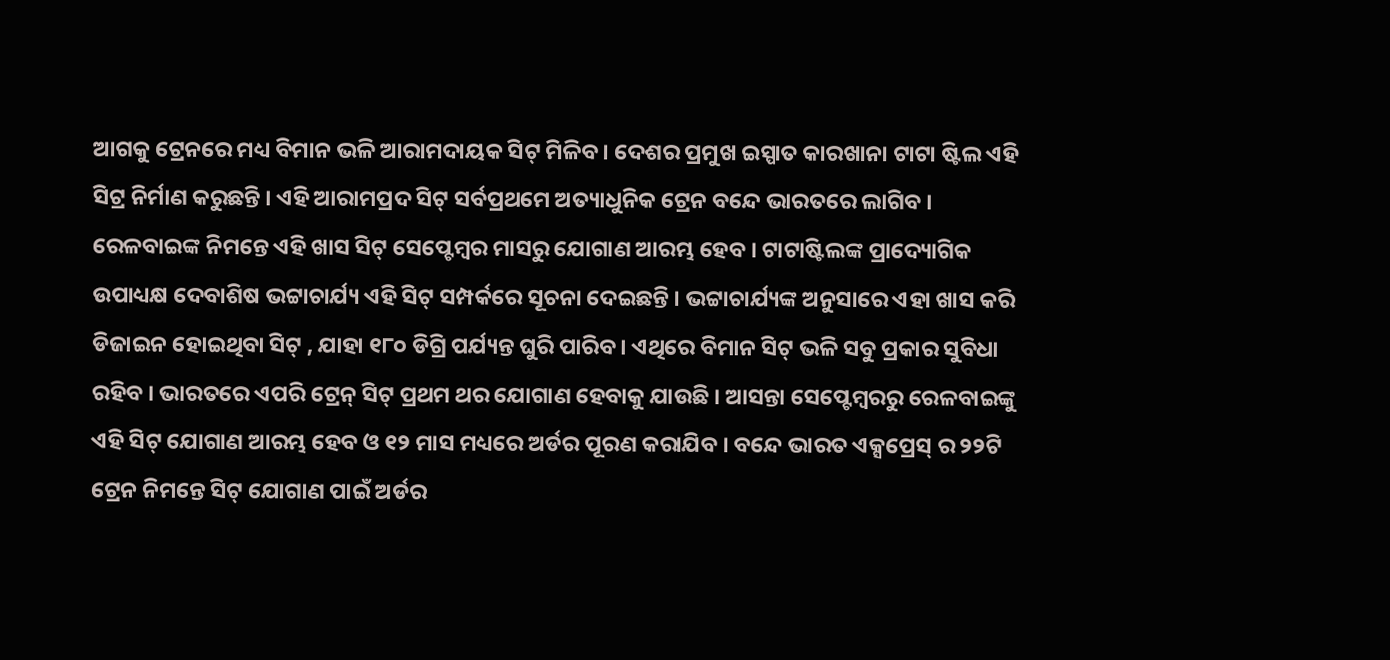ଆଗକୁ ଟ୍ରେନରେ ମଧ୍ୟ ବିମାନ ଭଳି ଆରାମଦାୟକ ସିଟ୍ ମିଳିବ । ଦେଶର ପ୍ରମୁଖ ଇସ୍ପାତ କାରଖାନା ଟାଟା ଷ୍ଟିଲ ଏହି ସିଟ୍ର ନିର୍ମାଣ କରୁଛନ୍ତି । ଏହି ଆରାମପ୍ରଦ ସିଟ୍ ସର୍ବପ୍ରଥମେ ଅତ୍ୟାଧୁନିକ ଟ୍ରେନ ବନ୍ଦେ ଭାରତରେ ଲାଗିବ । ରେଳବାଇଙ୍କ ନିମନ୍ତେ ଏହି ଖାସ ସିଟ୍ ସେପ୍ଟେମ୍ବର ମାସରୁ ଯୋଗାଣ ଆରମ୍ଭ ହେବ । ଟାଟାଷ୍ଟିଲଙ୍କ ପ୍ରାଦ୍ୟୋଗିକ ଉପାଧ୍ୟକ୍ଷ ଦେବାଶିଷ ଭଟ୍ଟାଚାର୍ଯ୍ୟ ଏହି ସିଟ୍ ସମ୍ପର୍କରେ ସୂଚନା ଦେଇଛନ୍ତି । ଭଟ୍ଟାଚାର୍ଯ୍ୟଙ୍କ ଅନୁସାରେ ଏହା ଖାସ କରି ଡିଜାଇନ ହୋଇଥିବା ସିଟ୍ , ଯାହା ୧୮୦ ଡିଗ୍ରି ପର୍ଯ୍ୟନ୍ତ ଘୁରି ପାରିବ । ଏଥିରେ ବିମାନ ସିଟ୍ ଭଳି ସବୁ ପ୍ରକାର ସୁବିଧା ରହିବ । ଭାରତରେ ଏପରି ଟ୍ରେନ୍ ସିଟ୍ ପ୍ରଥମ ଥର ଯୋଗାଣ ହେବାକୁ ଯାଉଛି । ଆସନ୍ତା ସେପ୍ଟେମ୍ବରରୁ ରେଳବାଇଙ୍କୁ ଏହି ସିଟ୍ ଯୋଗାଣ ଆରମ୍ଭ ହେବ ଓ ୧୨ ମାସ ମଧ୍ୟରେ ଅର୍ଡର ପୂରଣ କରାଯିବ । ବନ୍ଦେ ଭାରତ ଏକ୍ସପ୍ରେସ୍ ର ୨୨ଟି ଟ୍ରେନ ନିମନ୍ତେ ସିଟ୍ ଯୋଗାଣ ପାଇଁ ଅର୍ଡର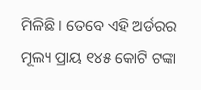ମିଳିଛି । ତେବେ ଏହି ଅର୍ଡରର ମୂଲ୍ୟ ପ୍ରାୟ ୧୪୫ କୋଟି ଟଙ୍କା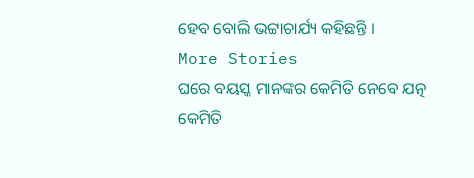ହେବ ବୋଲି ଭଟ୍ଟାଚାର୍ଯ୍ୟ କହିଛନ୍ତି ।
More Stories
ଘରେ ବୟସ୍କ ମାନଙ୍କର କେମିତି ନେବେ ଯତ୍ନ
କେମିତି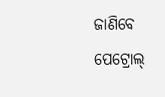ଜାଣିବେ ପେଟ୍ରୋଲ୍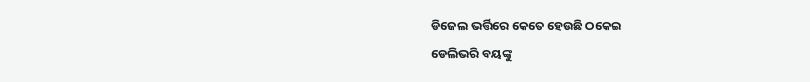ଡିଜେଲ ଭର୍ତ୍ତିରେ କେତେ ହେଉଛି ଠକେଇ
ଡେଲିଭରି ବୟଙ୍କୁ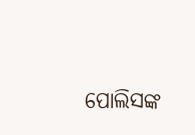ପୋଲିସଙ୍କ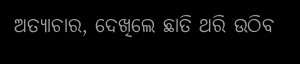ଅତ୍ୟାଚାର, ଦେଖିଲେ ଛାତି ଥରି ଉଠିବ